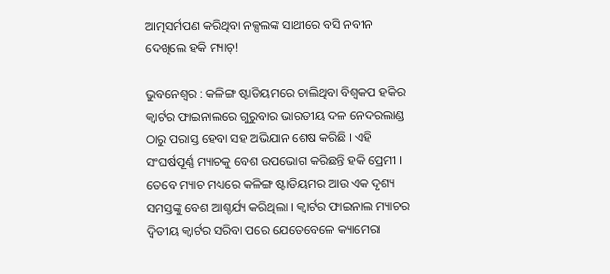ଆତ୍ମସର୍ମପଣ କରିଥିବା ନକ୍ସଲଙ୍କ ସାଥୀରେ ବସି ନବୀନ ଦେଖିଲେ ହକି ମ୍ୟାଚ୍!

ଭୁବନେଶ୍ୱର : କଳିଙ୍ଗ ଷ୍ଟାଡିୟମରେ ଚାଲିଥିବା ବିଶ୍ୱକପ ହକିର କ୍ୱାର୍ଟର ଫାଇନାଲରେ ଗୁରୁବାର ଭାରତୀୟ ଦଳ ନେଦରଲାଣ୍ଡ ଠାରୁ ପରାସ୍ତ ହେବା ସହ ଅଭିଯାନ ଶେଷ କରିଛି । ଏହି ସଂଘର୍ଷପୂର୍ଣ୍ଣ ମ୍ୟାଚକୁ ବେଶ ଉପଭୋଗ କରିଛନ୍ତି ହକି ପ୍ରେମୀ । ତେବେ ମ୍ୟାଚ ମଧ୍ୟରେ କଳିଙ୍ଗ ଷ୍ଟାଡିୟମର ଆଉ ଏକ ଦୃଶ୍ୟ ସମସ୍ତଙ୍କୁ ବେଶ ଆଶ୍ଚର୍ଯ୍ୟ କରିଥିଲା । କ୍ୱାର୍ଟର ଫାଇନାଲ ମ୍ୟାଚର ଦ୍ୱିତୀୟ କ୍ୱାର୍ଟର ସରିବା ପରେ ଯେତେବେଳେ କ୍ୟାମେରା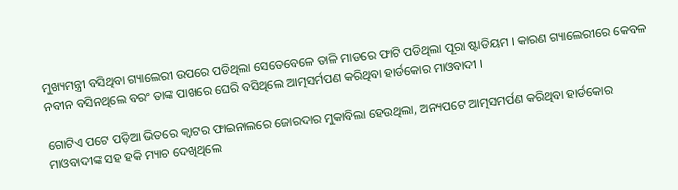ମୁଖ୍ୟମନ୍ତ୍ରୀ ବସିଥିବା ଗ୍ୟାଲେରୀ ଉପରେ ପଡିଥିଲା ସେତେବେଳେ ତାଳି ମାଡରେ ଫାଟି ପଡିଥିଲା ପୂରା ଷ୍ଟାଡିୟମ । କାରଣ ଗ୍ୟାଲେରୀରେ କେବଳ ନବୀନ ବସିନଥିଲେ ବରଂ ତାଙ୍କ ପାଖରେ ଘେରି ବସିଥିଲେ ଆତ୍ମସର୍ମପଣ କରିଥିବା ହାର୍ଡକୋର ମାଓବାଦୀ ।

ଗୋଟିଏ ପଟେ ପଡ଼ିଆ ଭିତରେ କ୍ୱାଟର ଫାଇନାଲରେ ଜୋରଦାର ମୁକାବିଲା ହେଉଥିଲା, ଅନ୍ୟପଟେ ଆତ୍ମସମର୍ପଣ କରିଥିବା ହାର୍ଡକୋର ମାଓବାଦୀଙ୍କ ସହ ହକି ମ୍ୟାଚ ଦେଖିଥିଲେ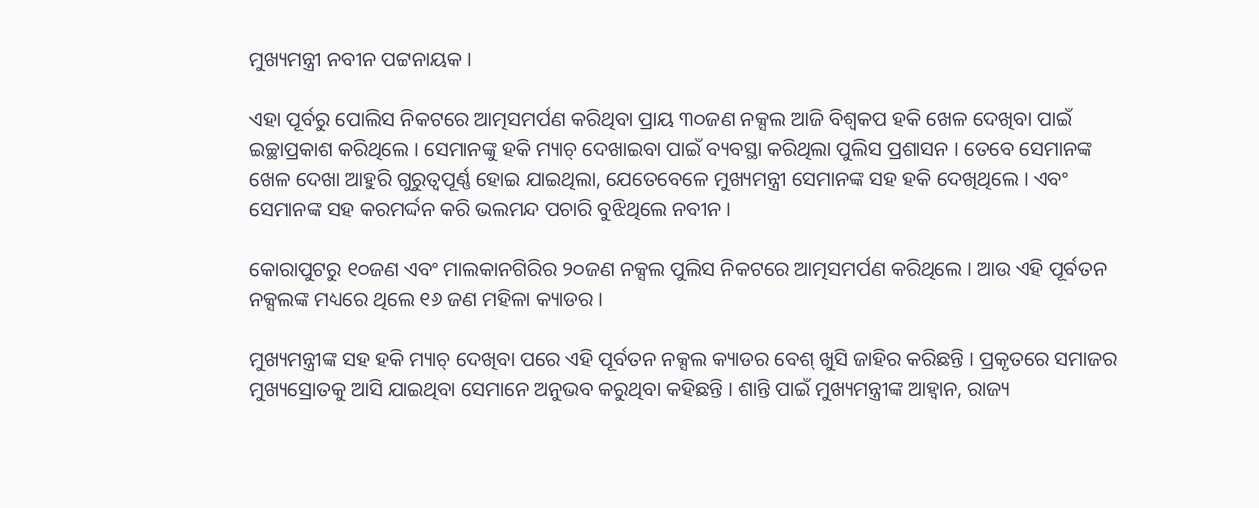ମୁଖ୍ୟମନ୍ତ୍ରୀ ନବୀନ ପଟ୍ଟନାୟକ ।

ଏହା ପୂର୍ବରୁ ପୋଲିସ ନିକଟରେ ଆତ୍ମସମର୍ପଣ କରିଥିବା ପ୍ରାୟ ୩୦ଜଣ ନକ୍ସଲ ଆଜି ବିଶ୍ୱକପ ହକି ଖେଳ ଦେଖିବା ପାଇଁ ଇଚ୍ଛାପ୍ରକାଶ କରିଥିଲେ । ସେମାନଙ୍କୁ ହକି ମ୍ୟାଚ୍ ଦେଖାଇବା ପାଇଁ ବ୍ୟବସ୍ଥା କରିଥିଲା ପୁଲିସ ପ୍ରଶାସନ । ତେବେ ସେମାନଙ୍କ ଖେଳ ଦେଖା ଆହୁରି ଗୁରୁତ୍ୱପୂର୍ଣ୍ଣ ହୋଇ ଯାଇଥିଲା, ଯେତେବେଳେ ମୁଖ୍ୟମନ୍ତ୍ରୀ ସେମାନଙ୍କ ସହ ହକି ଦେଖିଥିଲେ । ଏବଂ ସେମାନଙ୍କ ସହ କରମର୍ଦ୍ଦନ କରି ଭଲମନ୍ଦ ପଚାରି ବୁଝିଥିଲେ ନବୀନ ।

କୋରାପୁଟରୁ ୧୦ଜଣ ଏବଂ ମାଲକାନଗିରିର ୨୦ଜଣ ନକ୍ସଲ ପୁଲିସ ନିକଟରେ ଆତ୍ମସମର୍ପଣ କରିଥିଲେ । ଆଉ ଏହି ପୂର୍ବତନ ନକ୍ସଲଙ୍କ ମଧ୍ୟରେ ଥିଲେ ୧୬ ଜଣ ମହିଳା କ୍ୟାଡର ।

ମୁଖ୍ୟମନ୍ତ୍ରୀଙ୍କ ସହ ହକି ମ୍ୟାଚ୍ ଦେଖିବା ପରେ ଏହି ପୂର୍ବତନ ନକ୍ସଲ କ୍ୟାଡର ବେଶ୍ ଖୁସି ଜାହିର କରିଛନ୍ତି । ପ୍ରକୃତରେ ସମାଜର ମୁଖ୍ୟସ୍ରୋତକୁ ଆସି ଯାଇଥିବା ସେମାନେ ଅନୁଭବ କରୁଥିବା କହିଛନ୍ତି । ଶାନ୍ତି ପାଇଁ ମୁଖ୍ୟମନ୍ତ୍ରୀଙ୍କ ଆହ୍ୱାନ, ରାଜ୍ୟ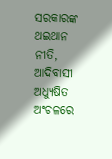ସରକାରଙ୍କ ଥଇଥାନ ନୀତି, ଆଦିବାସୀ ଅଧ୍ୟୁଷିତ ଅଂଚଳରେ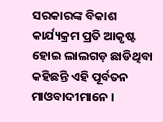ସରକାରଙ୍କ ବିକାଶ କାର୍ଯ୍ୟକ୍ରମ ପ୍ରତି ଆକୃଷ୍ଟ ହୋଇ ଲାଲଗଡ଼ ଛାଡିଥିବା କହିଛନ୍ତି ଏହି ପୂର୍ବତନ ମାଓବାଦୀମାନେ ।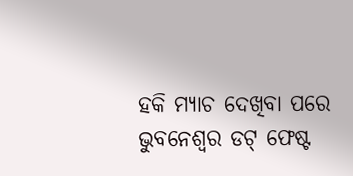ହକି ମ୍ୟାଚ ଦେଖିବା ପରେ ଭୁବନେଶ୍ୱର ଡଟ୍ ଫେଷ୍ଟ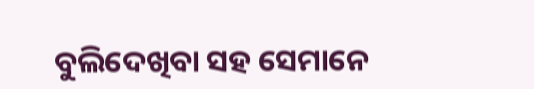ବୁଲିଦେଖିବା ସହ ସେମାନେ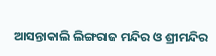ଆସନ୍ତାକାଲି ଲିଙ୍ଗରାଜ ମନ୍ଦିର ଓ ଶ୍ରୀମନ୍ଦିର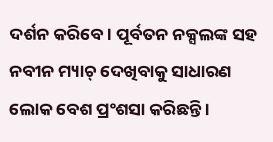ଦର୍ଶନ କରିବେ। ପୂର୍ବତନ ନକ୍ସଲଙ୍କ ସହ ନବୀନ ମ୍ୟାଚ୍ ଦେଖିବାକୁ ସାଧାରଣ ଲୋକ ବେଶ ପ୍ରଂଶସା କରିଛନ୍ତି ।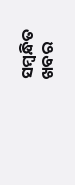ସମ୍ବନ୍ଧିତ ଖବର